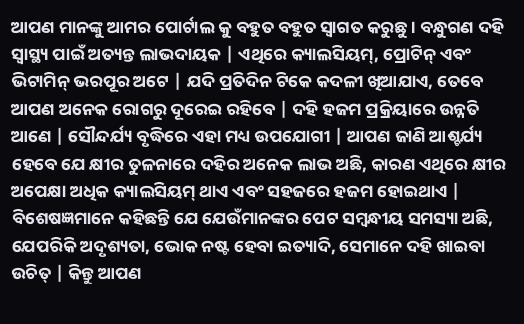ଆପଣ ମାନଙ୍କୁ ଆମର ପୋର୍ଟାଲ କୁ ବହୁତ ବହୁତ ସ୍ୱାଗତ କରୁଛୁ । ବନ୍ଧୁଗଣ ଦହି ସ୍ୱାସ୍ଥ୍ୟ ପାଇଁ ଅତ୍ୟନ୍ତ ଲାଭଦାୟକ | ଏଥିରେ କ୍ୟାଲସିୟମ୍, ପ୍ରୋଟିନ୍ ଏବଂ ଭିଟାମିନ୍ ଭରପୂର ଅଟେ | ଯଦି ପ୍ରତିଦିନ ଟିକେ କଦଳୀ ଖିଆଯାଏ, ତେବେ ଆପଣ ଅନେକ ରୋଗରୁ ଦୂରେଇ ରହିବେ | ଦହି ହଜମ ପ୍ରକ୍ରିୟାରେ ଉନ୍ନତି ଆଣେ | ସୌନ୍ଦର୍ଯ୍ୟ ବୃଦ୍ଧିରେ ଏହା ମଧ୍ୟ ଉପଯୋଗୀ | ଆପଣ ଜାଣି ଆଶ୍ଚର୍ଯ୍ୟ ହେବେ ଯେ କ୍ଷୀର ତୁଳନାରେ ଦହିର ଅନେକ ଲାଭ ଅଛି, କାରଣ ଏଥିରେ କ୍ଷୀର ଅପେକ୍ଷା ଅଧିକ କ୍ୟାଲସିୟମ୍ ଥାଏ ଏବଂ ସହଜରେ ହଜମ ହୋଇଥାଏ |
ବିଶେଷଜ୍ଞମାନେ କହିଛନ୍ତି ଯେ ଯେଉଁମାନଙ୍କର ପେଟ ସମ୍ବନ୍ଧୀୟ ସମସ୍ୟା ଅଛି, ଯେପରିକି ଅଦୃଶ୍ୟତା, ଭୋକ ନଷ୍ଟ ହେବା ଇତ୍ୟାଦି, ସେମାନେ ଦହି ଖାଇବା ଉଚିତ୍ | କିନ୍ତୁ ଆପଣ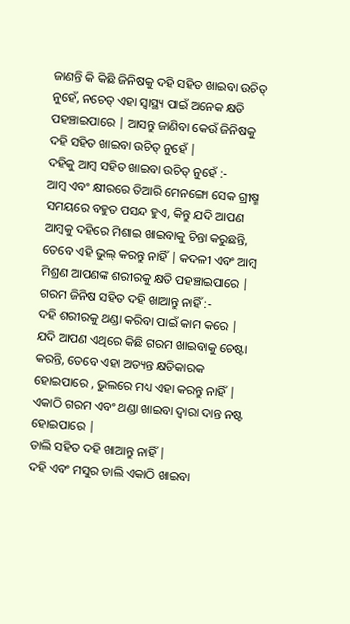ଜାଣନ୍ତି କି କିଛି ଜିନିଷକୁ ଦହି ସହିତ ଖାଇବା ଉଚିତ୍ ନୁହେଁ, ନଚେତ୍ ଏହା ସ୍ୱାସ୍ଥ୍ୟ ପାଇଁ ଅନେକ କ୍ଷତି ପହଞ୍ଚାଇପାରେ | ଆସନ୍ତୁ ଜାଣିବା କେଉଁ ଜିନିଷକୁ ଦହି ସହିତ ଖାଇବା ଉଚିତ୍ ନୁହେଁ |
ଦହିକୁ ଆମ୍ବ ସହିତ ଖାଇବା ଉଚିତ୍ ନୁହେଁ :-
ଆମ୍ବ ଏବଂ କ୍ଷୀରରେ ତିଆରି ମେନଙ୍ଗୋ ସେକ ଗ୍ରୀଷ୍ମ ସମୟରେ ବହୁତ ପସନ୍ଦ ହୁଏ, କିନ୍ତୁ ଯଦି ଆପଣ ଆମ୍ବକୁ ଦହିରେ ମିଶାଇ ଖାଇବାକୁ ଚିନ୍ତା କରୁଛନ୍ତି, ତେବେ ଏହି ଭୁଲ୍ କରନ୍ତୁ ନାହିଁ | କଦଳୀ ଏବଂ ଆମ୍ବ ମିଶ୍ରଣ ଆପଣଙ୍କ ଶରୀରକୁ କ୍ଷତି ପହଞ୍ଚାଇପାରେ |
ଗରମ ଜିନିଷ ସହିତ ଦହି ଖାଆନ୍ତୁ ନାହିଁ :-
ଦହି ଶରୀରକୁ ଥଣ୍ଡା କରିବା ପାଇଁ କାମ କରେ | ଯଦି ଆପଣ ଏଥିରେ କିଛି ଗରମ ଖାଇବାକୁ ଚେଷ୍ଟା କରନ୍ତି, ତେବେ ଏହା ଅତ୍ୟନ୍ତ କ୍ଷତିକାରକ ହୋଇପାରେ , ଭୁଲରେ ମଧ୍ୟ ଏହା କରନ୍ତୁ ନାହିଁ | ଏକାଠି ଗରମ ଏବଂ ଥଣ୍ଡା ଖାଇବା ଦ୍ୱାରା ଦାନ୍ତ ନଷ୍ଟ ହୋଇପାରେ |
ଡାଲି ସହିତ ଦହି ଖାଆନ୍ତୁ ନାହିଁ |
ଦହି ଏବଂ ମସୁର ଡାଲି ଏକାଠି ଖାଇବା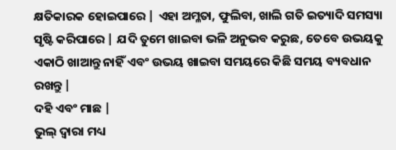କ୍ଷତିକାରକ ହୋଇପାରେ | ଏହା ଅମ୍ଳତା, ଫୁଲିବା, ଖାଲି ଗତି ଇତ୍ୟାଦି ସମସ୍ୟା ସୃଷ୍ଟି କରିପାରେ | ଯଦି ତୁମେ ଖାଇବା ଭଳି ଅନୁଭବ କରୁଛ, ତେବେ ଉଭୟକୁ ଏକାଠି ଖାଆନ୍ତୁ ନାହିଁ ଏବଂ ଉଭୟ ଖାଇବା ସମୟରେ କିଛି ସମୟ ବ୍ୟବଧାନ ରଖନ୍ତୁ |
ଦହି ଏବଂ ମାଛ |
ଭୁଲ୍ ଦ୍ଵାରା ମଧ୍ୟ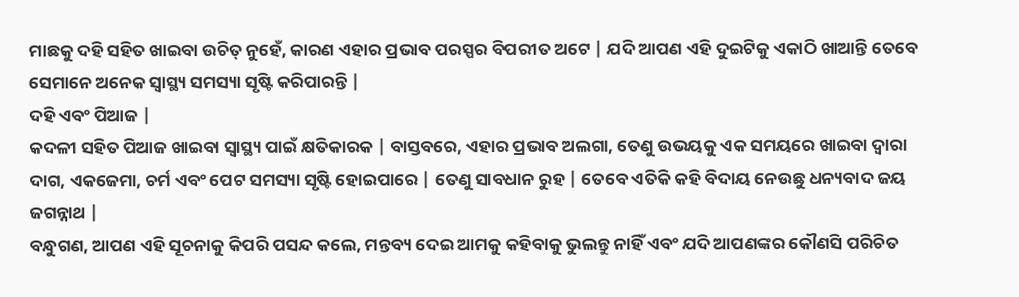ମାଛକୁ ଦହି ସହିତ ଖାଇବା ଉଚିତ୍ ନୁହେଁ, କାରଣ ଏହାର ପ୍ରଭାବ ପରସ୍ପର ବିପରୀତ ଅଟେ | ଯଦି ଆପଣ ଏହି ଦୁଇଟିକୁ ଏକାଠି ଖାଆନ୍ତି ତେବେ ସେମାନେ ଅନେକ ସ୍ୱାସ୍ଥ୍ୟ ସମସ୍ୟା ସୃଷ୍ଟି କରିପାରନ୍ତି |
ଦହି ଏବଂ ପିଆଜ |
କଦଳୀ ସହିତ ପିଆଜ ଖାଇବା ସ୍ୱାସ୍ଥ୍ୟ ପାଇଁ କ୍ଷତିକାରକ | ବାସ୍ତବରେ, ଏହାର ପ୍ରଭାବ ଅଲଗା, ତେଣୁ ଉଭୟକୁ ଏକ ସମୟରେ ଖାଇବା ଦ୍ୱାରା ଦାଗ, ଏକଜେମା, ଚର୍ମ ଏବଂ ପେଟ ସମସ୍ୟା ସୃଷ୍ଟି ହୋଇପାରେ | ତେଣୁ ସାବଧାନ ରୁହ | ତେବେ ଏତିକି କହି ବିଦାୟ ନେଉଛୁ ଧନ୍ୟବାଦ ଜୟ ଜଗନ୍ନାଥ |
ବନ୍ଧୁଗଣ, ଆପଣ ଏହି ସୂଚନାକୁ କିପରି ପସନ୍ଦ କଲେ, ମନ୍ତବ୍ୟ ଦେଇ ଆମକୁ କହିବାକୁ ଭୁଲନ୍ତୁ ନାହିଁ ଏବଂ ଯଦି ଆପଣଙ୍କର କୌଣସି ପରିଚିତ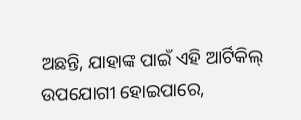ଅଛନ୍ତି, ଯାହାଙ୍କ ପାଇଁ ଏହି ଆର୍ଟିକିଲ୍ ଉପଯୋଗୀ ହୋଇପାରେ,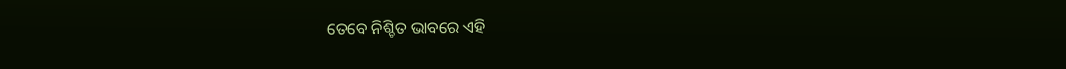ତେବେ ନିଶ୍ଚିତ ଭାବରେ ଏହି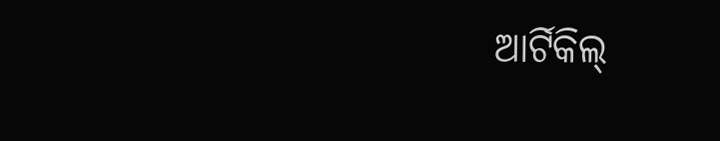ଆର୍ଟିକିଲ୍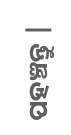ପହଞ୍ଚନ୍ତୁ |